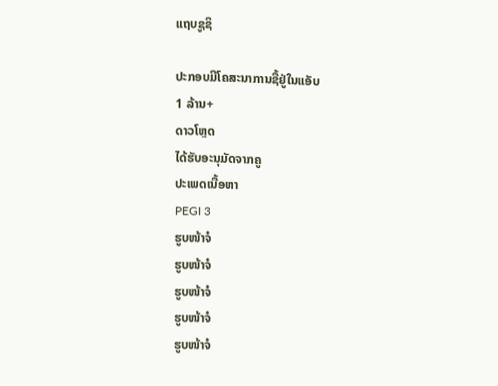ແຖບຊູຊິ

ປະກອບມີໂຄສະນາການຊື້ຢູ່ໃນແອັບ
1 ລ້ານ+
ດາວໂຫຼດ
ໄດ້ຮັບອະນຸມັດຈາກຄູ
ປະເພດເນື້ອຫາ
PEGI 3
ຮູບໜ້າຈໍ
ຮູບໜ້າຈໍ
ຮູບໜ້າຈໍ
ຮູບໜ້າຈໍ
ຮູບໜ້າຈໍ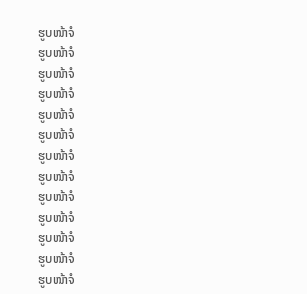ຮູບໜ້າຈໍ
ຮູບໜ້າຈໍ
ຮູບໜ້າຈໍ
ຮູບໜ້າຈໍ
ຮູບໜ້າຈໍ
ຮູບໜ້າຈໍ
ຮູບໜ້າຈໍ
ຮູບໜ້າຈໍ
ຮູບໜ້າຈໍ
ຮູບໜ້າຈໍ
ຮູບໜ້າຈໍ
ຮູບໜ້າຈໍ
ຮູບໜ້າຈໍ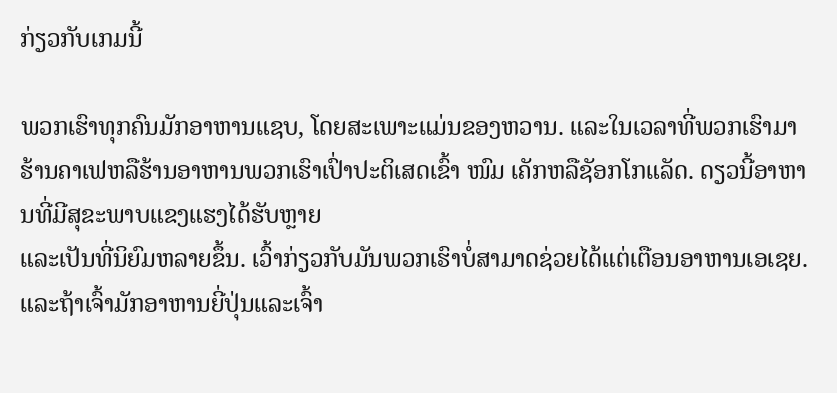ກ່ຽວກັບເກມນີ້

ພວກເຮົາທຸກຄົນມັກອາຫານແຊບ, ໂດຍສະເພາະແມ່ນຂອງຫວານ. ແລະໃນເວລາທີ່ພວກເຮົາມາຮ້ານຄາເຟຫລືຮ້ານອາຫານພວກເຮົາເປົ່າປະຕິເສດເຂົ້າ ໜົມ ເຄັກຫລືຊັອກໂກແລັດ. ດຽວນີ້ອາຫານທີ່ມີສຸຂະພາບແຂງແຮງໄດ້ຮັບຫຼາຍ
ແລະເປັນທີ່ນິຍົມຫລາຍຂຶ້ນ. ເວົ້າກ່ຽວກັບມັນພວກເຮົາບໍ່ສາມາດຊ່ວຍໄດ້ແຕ່ເຕືອນອາຫານເອເຊຍ. ແລະຖ້າເຈົ້າມັກອາຫານຍີ່ປຸ່ນແລະເຈົ້າ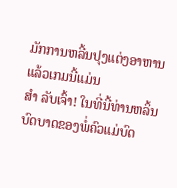ມັກການຫລີ້ນປຸງແຕ່ງອາຫານແລ້ວເກມນີ້ແມ່ນ
ສຳ ລັບເຈົ້າ! ໃນທີ່ນີ້ທ່ານຫລິ້ນບົດບາດຂອງພໍ່ຄົວແມ່ບົດ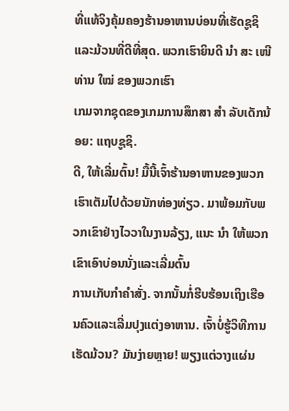ທີ່ແທ້ຈິງຄຸ້ມຄອງຮ້ານອາຫານບ່ອນທີ່ເຮັດຊູຊິແລະມ້ວນທີ່ດີທີ່ສຸດ. ພວກເຮົາຍິນດີ ນຳ ສະ ເໜີ ທ່ານ ໃໝ່ ຂອງພວກເຮົາ
ເກມຈາກຊຸດຂອງເກມການສຶກສາ ສຳ ລັບເດັກນ້ອຍ: ແຖບຊູຊິ.
ດີ, ໃຫ້ເລີ່ມຕົ້ນ! ມື້ນີ້ເຈົ້າຮ້ານອາຫານຂອງພວກເຮົາເຕັມໄປດ້ວຍນັກທ່ອງທ່ຽວ. ມາພ້ອມກັບພວກເຂົາຢ່າງໄວວາໃນງານລ້ຽງ, ແນະ ນຳ ໃຫ້ພວກເຂົາເອົາບ່ອນນັ່ງແລະເລີ່ມຕົ້ນ
ການເກັບກໍາຄໍາສັ່ງ. ຈາກນັ້ນກໍ່ຮີບຮ້ອນເຖິງເຮືອນຄົວແລະເລີ່ມປຸງແຕ່ງອາຫານ. ເຈົ້າບໍ່ຮູ້ວິທີການເຮັດມ້ວນ? ມັນງ່າຍຫຼາຍ! ພຽງແຕ່ວາງແຜ່ນ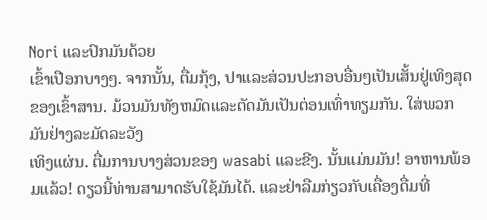Nori ແລະປົກມັນດ້ວຍ
ເຂົ້າເປືອກບາງໆ. ຈາກນັ້ນ, ຕື່ມກຸ້ງ, ປາແລະສ່ວນປະກອບອື່ນໆເປັນເສັ້ນຢູ່ເທິງສຸດຂອງເຂົ້າສານ. ມ້ວນມັນທັງຫມົດແລະຕັດມັນເປັນຕ່ອນເທົ່າທຽມກັນ. ໃສ່ພວກມັນຢ່າງລະມັດລະວັງ
ເທິງແຜ່ນ. ຕື່ມການບາງສ່ວນຂອງ wasabi ແລະຂີງ. ນັ້ນແມ່ນມັນ! ອາຫານພ້ອມແລ້ວ! ດຽວນີ້ທ່ານສາມາດຮັບໃຊ້ມັນໄດ້. ແລະຢ່າລືມກ່ຽວກັບເຄື່ອງດື່ມທີ່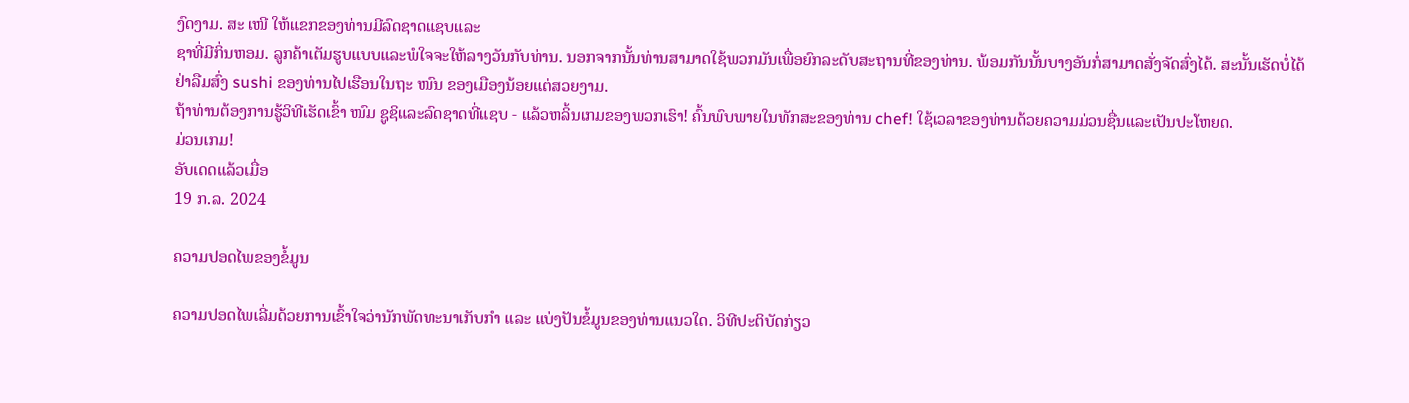ງົດງາມ. ສະ ເໜີ ໃຫ້ແຂກຂອງທ່ານມີລົດຊາດແຊບແລະ
ຊາທີ່ມີກິ່ນຫອມ. ລູກຄ້າເຕັມຮູບແບບແລະພໍໃຈຈະໃຫ້ລາງວັນກັບທ່ານ. ນອກຈາກນັ້ນທ່ານສາມາດໃຊ້ພວກມັນເພື່ອຍົກລະດັບສະຖານທີ່ຂອງທ່ານ. ພ້ອມກັນນັ້ນບາງອັນກໍ່ສາມາດສັ່ງຈັດສົ່ງໄດ້. ສະນັ້ນເຮັດບໍ່ໄດ້
ຢ່າລືມສົ່ງ sushi ຂອງທ່ານໄປເຮືອນໃນຖະ ໜົນ ຂອງເມືອງນ້ອຍແຕ່ສວຍງາມ.
ຖ້າທ່ານຕ້ອງການຮູ້ວິທີເຮັດເຂົ້າ ໜົມ ຊູຊິແລະລົດຊາດທີ່ແຊບ - ແລ້ວຫລິ້ນເກມຂອງພວກເຮົາ! ຄົ້ນພົບພາຍໃນທັກສະຂອງທ່ານ chef! ໃຊ້ເວລາຂອງທ່ານດ້ວຍຄວາມມ່ວນຊື່ນແລະເປັນປະໂຫຍດ.
ມ່ວນເກມ!
ອັບເດດແລ້ວເມື່ອ
19 ກ.ລ. 2024

ຄວາມປອດໄພຂອງຂໍ້ມູນ

ຄວາມປອດໄພເລີ່ມດ້ວຍການເຂົ້າໃຈວ່ານັກພັດທະນາເກັບກຳ ແລະ ແບ່ງປັນຂໍ້ມູນຂອງທ່ານແນວໃດ. ວິທີປະຕິບັດກ່ຽວ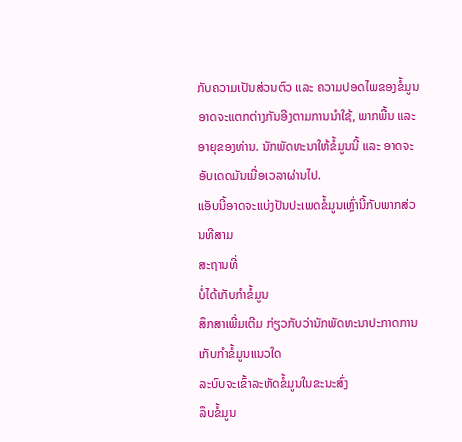ກັບຄວາມເປັນສ່ວນຕົວ ແລະ ຄວາມປອດໄພຂອງຂໍ້ມູນອາດຈະແຕກຕ່າງກັນອີງຕາມການນຳໃຊ້, ພາກພື້ນ ແລະ ອາຍຸຂອງທ່ານ. ນັກພັດທະນາໃຫ້ຂໍ້ມູນນີ້ ແລະ ອາດຈະອັບເດດມັນເມື່ອເວລາຜ່ານໄປ.
ແອັບນີ້ອາດຈະແບ່ງປັນປະເພດຂໍ້ມູນເຫຼົ່ານີ້ກັບພາກສ່ວນທີສາມ
ສະຖານທີ່
ບໍ່ໄດ້ເກັບກຳຂໍ້ມູນ
ສຶກສາເພີ່ມເຕີມ ກ່ຽວກັບວ່ານັກພັດທະນາປະກາດການເກັບກຳຂໍ້ມູນແນວໃດ
ລະບົບຈະເຂົ້າລະຫັດຂໍ້ມູນໃນຂະນະສົ່ງ
ລຶບຂໍ້ມູນ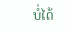ບໍ່ໄດ້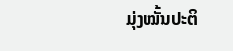ມຸ່ງໝັ້ນປະຕິ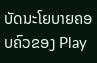ບັດນະໂຍບາຍຄອບຄົວຂອງ Play